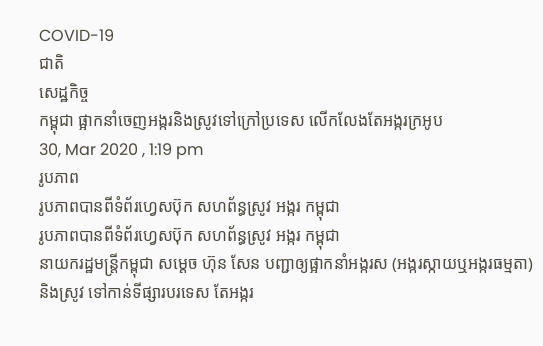COVID-19
ជាតិ
សេដ្ឋកិច្ច
កម្ពុជា ផ្អាកនាំចេញអង្ករនិងស្រូវទៅក្រៅប្រទេស លើកលែងតែអង្ករក្រអូប
30, Mar 2020 , 1:19 pm
រូបភាព
រូបភាពបានពីទំព័រហ្វេសប៊ុក សហព័ន្ធស្រូវ អង្ករ កម្ពុជា
រូបភាពបានពីទំព័រហ្វេសប៊ុក សហព័ន្ធស្រូវ អង្ករ កម្ពុជា
នាយករដ្ឋមន្រ្តីកម្ពុជា សម្តេច ហ៊ុន សែន បញ្ជាឲ្យផ្អាកនាំអង្ករស (អង្ករស្កាយឬអង្ករធម្មតា) និងស្រូវ ទៅកាន់ទីផ្សារបរទេស តែអង្ករ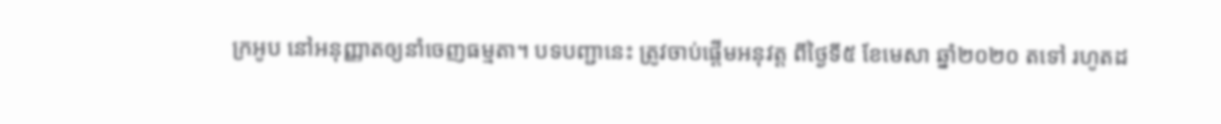ក្រអូប នៅអនុញ្ញាតឲ្យនាំចេញធម្មតា។ បទបញ្ជានេះ ត្រូវចាប់ផ្តើមអនុវត្ត ពីថ្ងៃទី៥ ខែមេសា ឆ្នាំ២០២០ តទៅ រហូតដ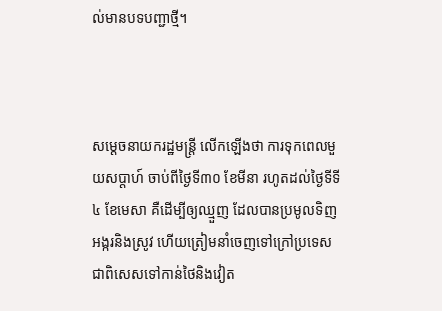ល់មានបទបញ្ជាថ្មី។



សម្តេចនាយករដ្ឋមន្រ្តី លើកឡើងថា ការទុកពេលមួយសប្តាហ៍ ចាប់ពីថ្ងៃទី៣០ ខែមីនា រហូតដល់ថ្ងៃទីទី៤ ខែមេសា គឺដើម្បីឲ្យឈ្មួញ ដែលបានប្រមូលទិញអង្ករនិងស្រូវ ហើយត្រៀមនាំចេញទៅក្រៅប្រទេស ជាពិសេសទៅកាន់ថៃនិងវៀត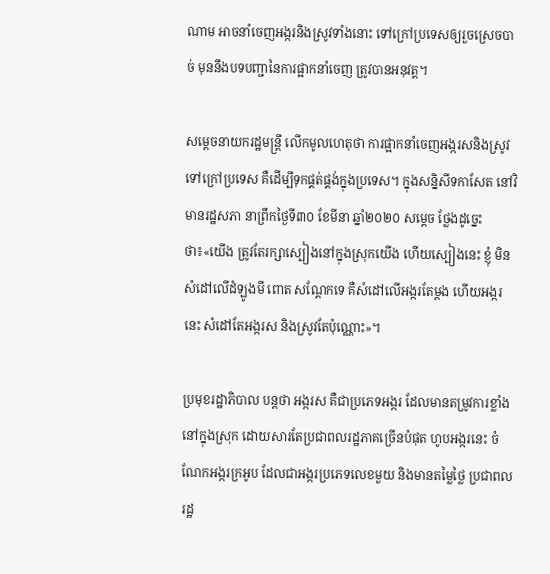ណាម អាចនាំចេញអង្ករនិងស្រូវទាំងនោះ ទៅក្រៅប្រទេសឲ្យរួចស្រេចបាច់ មុននឹងបទបញ្ជានៃការផ្អាកនាំចេញ ត្រូវបានអនុវត្ត។

សម្តេចនាយករដ្ឋមន្រ្តី លើកមូលហេតុថា ការផ្អាកនាំចេញអង្ករសនិងស្រូវទៅក្រៅប្រទេស គឺដើម្បីទុកផ្គត់ផ្គង់ក្នុងប្រទេស។ ក្នុងសន្និសីទកាសែត នៅវិមានរដ្ឋសភា នាព្រឹកថ្ងៃទី៣០ ខែមីនា ឆ្នាំ២០២០ សម្តេច ថ្លែងដូច្នេះថា៖«យើង ត្រូវតែរក្សាស្បៀងនៅក្នុងស្រុកយើង ហើយស្បៀងនេះ ខ្ញុំ មិនសំដៅលើដំឡូងមី ពោត សណ្តែកទេ គឺសំដៅលើអង្ករតែម្តង ហើយអង្ករនេះ សំដៅតែអង្ករស និងស្រូវតែប៉ុណ្ណោះ»។

ប្រមុខរដ្ឋាភិបាល បន្តថា អង្ករស គឺជាប្រភេទអង្ករ ដែលមានតម្រូវការខ្លាំងនៅក្នុងស្រុក ដោយសារតែប្រជាពលរដ្ឋភាគច្រើនបំផុត ហូបអង្ករនេះ ចំណែកអង្ករក្រអូប ដែលជាអង្ករប្រភេទលេខមួយ និងមានតម្លៃថ្លៃ ប្រជាពលរដ្ឋ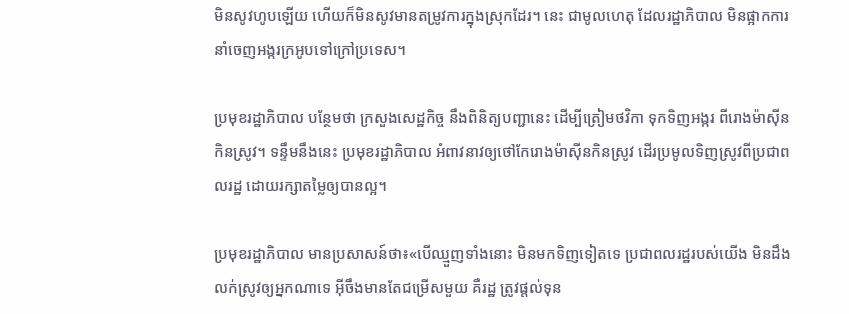មិនសូវហូបឡើយ ហើយក៏មិនសូវមានតម្រូវការក្នុងស្រុកដែរ។ នេះ ជាមូលហេតុ ដែលរដ្ឋាភិបាល មិនផ្អាកការនាំចេញអង្ករក្រអូបទៅក្រៅប្រទេស។

ប្រមុខរដ្ឋាភិបាល បន្ថែមថា ក្រសួងសេដ្ឋកិច្ច នឹងពិនិត្យបញ្ជានេះ ដើម្បីត្រៀមថវិកា ទុកទិញអង្ករ ពីរោងម៉ាស៊ីនកិនស្រូវ។ ទន្ទឹមនឹងនេះ ប្រមុខរដ្ឋាភិបាល អំពាវនាវឲ្យថៅកែរោងម៉ាស៊ីនកិនស្រូវ ដើរប្រមូលទិញស្រូវពីប្រជាពលរដ្ឋ ដោយរក្សាតម្លៃឲ្យបានល្អ។

ប្រមុខរដ្ឋាភិបាល មានប្រសាសន៍ថា៖«បើឈ្មួញទាំងនោះ មិនមកទិញទៀតទេ ប្រជាពលរដ្ឋរបស់យើង មិនដឹងលក់ស្រូវឲ្យអ្នកណាទេ អ៊ីចឹងមានតែជម្រើសមួយ គឺរដ្ឋ ត្រូវផ្តល់ទុន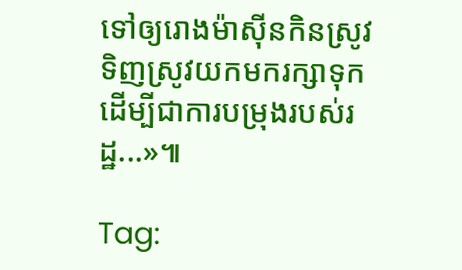ទៅឲ្យរោងម៉ាស៊ីនកិនស្រូវ ទិញស្រូវយកមករក្សាទុក ដើម្បីជាការបម្រុងរបស់រដ្ឋ...»៕

Tag: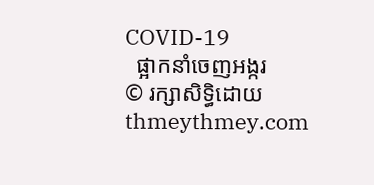COVID-19
  ផ្អាកនាំចេញអង្ករ
© រក្សាសិទ្ធិដោយ thmeythmey.com